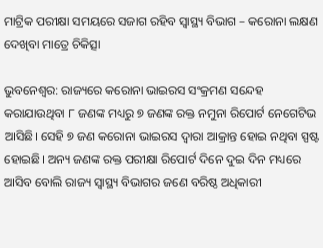ମାଟ୍ରିକ ପରୀକ୍ଷା ସମୟରେ ସଜାଗ ରହିବ ସ୍ୱାସ୍ଥ୍ୟ ବିଭାଗ – କରୋନା ଲକ୍ଷଣ ଦେଖିବା ମାତ୍ରେ ଚିକିତ୍ସା

ଭୁବନେଶ୍ୱର: ରାଜ୍ୟରେ କରୋନା ଭାଇରସ ସଂକ୍ରମଣ ସନ୍ଦେହ କରାଯାଉଥିବା ୮ ଜଣଙ୍କ ମଧ୍ୟରୁ ୭ ଜଣଙ୍କ ରକ୍ତ ନମୁନା ରିପୋର୍ଟ ନେଗେଟିଭ ଆସିଛି। ସେହି ୭ ଜଣ କରୋନା ଭାଇରସ ଦ୍ୱାରା ଆକ୍ରାନ୍ତ ହୋଇ ନଥିବା ସ୍ପଷ୍ଟ ହୋଇଛି। ଅନ୍ୟ ଜଣଙ୍କ ରକ୍ତ ପରୀକ୍ଷା ରିପୋର୍ଟ ଦିନେ ଦୁଇ ଦିନ ମଧ୍ୟରେ ଆସିବ ବୋଲି ରାଜ୍ୟ ସ୍ୱାସ୍ଥ୍ୟ ବିଭାଗର ଜଣେ ବରିଷ୍ଠ ଅଧିକାରୀ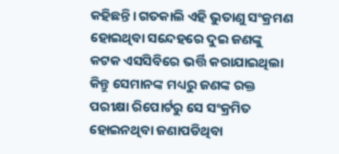କହିଛନ୍ତି। ଗତକାଲି ଏହି ଭୁତାଣୁ ସଂକ୍ରମଣ ହୋଇଥିବା ସନ୍ଦେହରେ ଦୁଇ ଜଣଙ୍କୁ କଟକ ଏସସିବିରେ ଭର୍ତ୍ତି କରାଯାଇଥିଲା କିନ୍ତୁ ସେମାନଙ୍କ ମଧ୍ୟରୁ ଜଣଙ୍କ ରକ୍ତ ପରୀକ୍ଷା ରିପୋର୍ଟରୁ ସେ ସଂକ୍ରମିତ ହୋଇନଥିବା ଜଣାପଡିଥିବା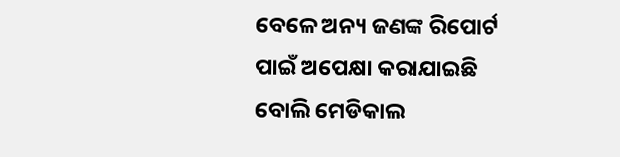ବେଳେ ଅନ୍ୟ ଜଣଙ୍କ ରିପୋର୍ଟ ପାଇଁ ଅପେକ୍ଷା କରାଯାଇଛି ବୋଲି ମେଡିକାଲ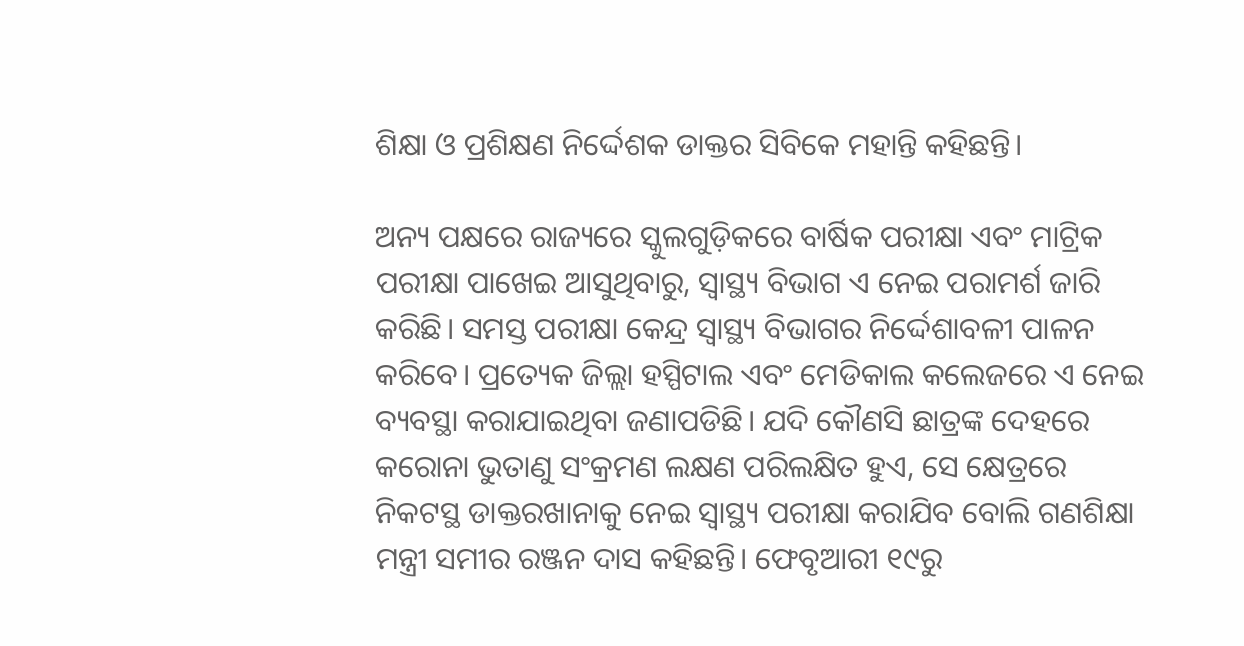ଶିକ୍ଷା ଓ ପ୍ରଶିକ୍ଷଣ ନିର୍ଦ୍ଦେଶକ ଡାକ୍ତର ସିବିକେ ମହାନ୍ତି କହିଛନ୍ତି।

ଅନ୍ୟ ପକ୍ଷରେ ରାଜ୍ୟରେ ସ୍କୁଲଗୁଡ଼ିକରେ ବାର୍ଷିକ ପରୀକ୍ଷା ଏବଂ ମାଟ୍ରିକ ପରୀକ୍ଷା ପାଖେଇ ଆସୁଥିବାରୁ, ସ୍ୱାସ୍ଥ୍ୟ ବିଭାଗ ଏ ନେଇ ପରାମର୍ଶ ଜାରି କରିଛି। ସମସ୍ତ ପରୀକ୍ଷା କେନ୍ଦ୍ର ସ୍ୱାସ୍ଥ୍ୟ ବିଭାଗର ନିର୍ଦ୍ଦେଶାବଳୀ ପାଳନ କରିବେ। ପ୍ରତ୍ୟେକ ଜିଲ୍ଲା ହସ୍ପିଟାଲ ଏବଂ ମେଡିକାଲ କଲେଜରେ ଏ ନେଇ ବ୍ୟବସ୍ଥା କରାଯାଇଥିବା ଜଣାପଡିଛି। ଯଦି କୌଣସି ଛାତ୍ରଙ୍କ ଦେହରେ କରୋନା ଭୁତାଣୁ ସଂକ୍ରମଣ ଲକ୍ଷଣ ପରିଲକ୍ଷିତ ହୁଏ, ସେ କ୍ଷେତ୍ରରେ ନିକଟସ୍ଥ ଡାକ୍ତରଖାନାକୁ ନେଇ ସ୍ୱାସ୍ଥ୍ୟ ପରୀକ୍ଷା କରାଯିବ ବୋଲି ଗଣଶିକ୍ଷା ମନ୍ତ୍ରୀ ସମୀର ରଞ୍ଜନ ଦାସ କହିଛନ୍ତି। ଫେବୃଆରୀ ୧୯ରୁ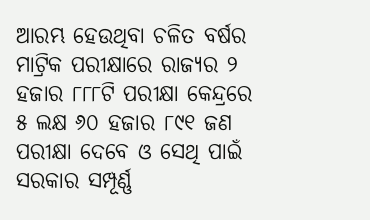ଆରମ୍ଭ ହେଉଥିବା ଚଳିତ ବର୍ଷର ମାଟ୍ରିକ ପରୀକ୍ଷାରେ ରାଜ୍ୟର ୨ ହଜାର ୮୮୮ଟି ପରୀକ୍ଷା କେନ୍ଦ୍ରରେ ୫ ଲକ୍ଷ ୬୦ ହଜାର ୮୯୧ ଜଣ ପରୀକ୍ଷା ଦେବେ ଓ ସେଥି ପାଇଁ ସରକାର ସମ୍ପୂର୍ଣ୍ଣ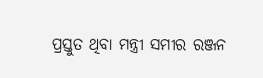ପ୍ରସ୍ତୁତ ଥିବା ମନ୍ତ୍ରୀ ସମୀର ରଞ୍ଜନ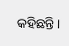କହିଛନ୍ତି।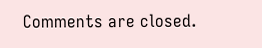Comments are closed.